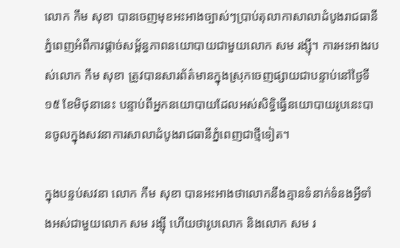លោក កឹម សុខា បានចេញមុខអះអាងច្បាស់ៗប្រាប់តុលាកាសាលាដំបូងរាជធានីភ្នំពេញអំពីការផ្ដាច់សម្ព័ន្ធភាពនយោបាយជាមួយលោក សម រង្ស៊ី។ ការអះអាងរបស់លោក កឹម សុខា ត្រូវបានសារព័ត៌មានក្នុងស្រុកចេញផ្សាយជាបន្ទាប់នៅថ្ងៃទី១៥ ខែមិថុនានេះ បន្ទាប់ពីអ្នកនយោបាយដែលអស់សិទ្ធិធ្វើនយោបាយរូបនេះបានចូលក្នុងសវនាការសាលាដំបូងរាជធានីភ្នំពេញជាថ្មីទៀត។

ក្នុងបន្ទប់សវនា លោក កឹម សុខា បានអះអាងថាលោកនឹងគ្មានទំនាក់ទំនងអ្វីទាំងអស់ជាមួយលោក សម រង្ស៊ី ហើយថារូបលោក និងលោក សម រ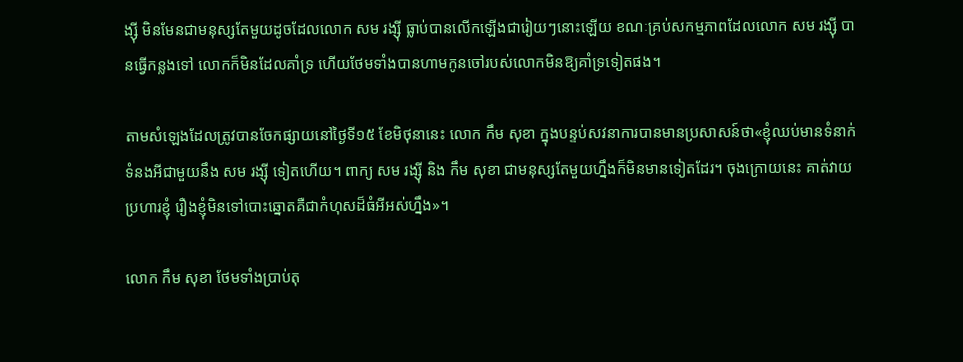ង្ស៊ី មិនមែនជាមនុស្សតែមួយដូចដែលលោក សម រង្ស៊ី ធ្លាប់បានលើកឡើងជារៀយៗនោះឡើយ ខណៈគ្រប់សកម្មភាពដែលលោក សម រង្ស៊ី បានធ្វើកន្លងទៅ លោកក៏មិនដែលគាំទ្រ ហើយថែមទាំងបានហាមកូនចៅរបស់លោកមិនឱ្យគាំទ្រទៀតផង។

តាមសំឡេងដែលត្រូវបានចែកផ្សាយនៅថ្ងៃទី១៥ ខែមិថុនានេះ លោក កឹម សុខា ក្នុងបន្ទប់សវនាការបានមានប្រសាសន៍ថា«ខ្ញុំឈប់មានទំនាក់ទំនងអីជាមួយនឹង សម រង្ស៊ី ទៀតហើយ។ ពាក្យ សម រង្ស៊ី និង កឹម សុខា ជាមនុស្សតែមួយហ្នឹងក៏មិនមានទៀតដែរ។ ចុងក្រោយនេះ គាត់វាយប្រហារខ្ញុំ រឿងខ្ញុំមិនទៅបោះឆ្នោតគឺជាកំហុសដ៏ធំអីអស់ហ្នឹង»។

លោក កឹម សុខា ថែមទាំងប្រាប់តុ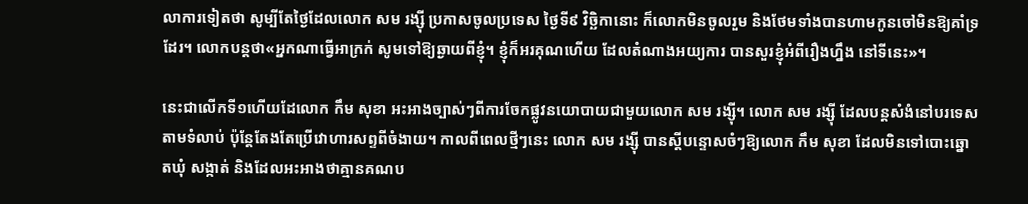លាការទៀតថា សូម្បីតែថ្ងៃដែលលោក សម រង្ស៊ី ប្រកាសចូលប្រទេស ថ្ងៃទី៩ វិច្ឆិកានោះ ក៏លោកមិនចូលរួម និងថែមទាំងបានហាមកូនចៅមិនឱ្យគាំទ្រដែរ។ លោកបន្តថា«អ្នកណាធ្វើអាក្រក់ សូមទៅឱ្យឆ្ងាយពីខ្ញុំ។ ខ្ញុំក៏អរគុណហើយ ដែលតំណាងអយ្យការ បានសួរខ្ញុំអំពីរឿងហ្នឹង នៅទីនេះ»។

នេះជាលើកទី១ហើយដែលោក កឹម សុខា អះអាងច្បាស់ៗពីការចែកផ្លូវនយោបាយជាមួយលោក សម រង្ស៊ី។ លោក សម រង្ស៊ី ដែលបន្តសំងំនៅបរទេសតាមទំលាប់ ប៉ុន្តែតែងតែប្រើវោហារសព្ទពីចំងាយ។ កាលពីពេលថ្មីៗនេះ លោក សម រង្ស៊ី បានស្ដីបន្ទោសចំៗឱ្យលោក កឹម សុខា ដែលមិនទៅបោះឆ្នោតឃុំ សង្កាត់ និងដែលអះអាងថាគ្មានគណប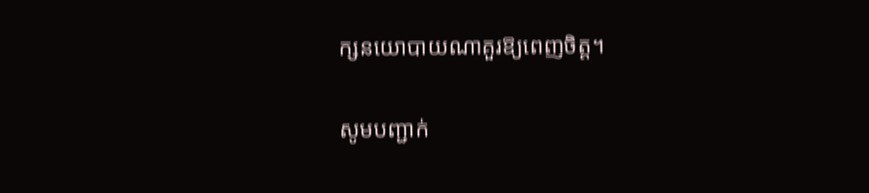ក្សនយោបាយណាគួរឱ្យពេញចិត្ត។

សូមបញ្ជាក់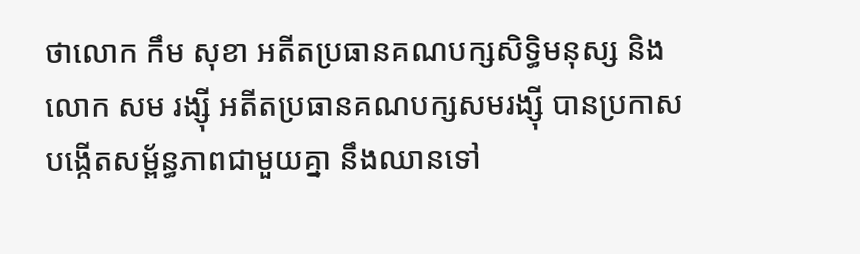ថាលោក កឹម សុខា អតីតប្រធានគណបក្សសិទ្ធិមនុស្ស និងលោក សម រង្ស៊ី អតីតប្រធានគណបក្សសមរង្ស៊ី បានប្រកាសបង្កើតសម្ព័ន្ធភាពជាមួយគ្នា នឹងឈានទៅ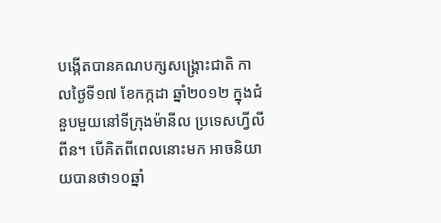បង្កើតបានគណបក្សសង្គ្រោះជាតិ កាលថ្ងៃទី១៧ ខែកក្កដា ឆ្នាំ២០១២ ក្នុងជំនួបមួយនៅទីក្រុងម៉ានីល ប្រទេសហ្វីលីពីន។ បើគិតពីពេលនោះមក អាចនិយាយបានថា១០ឆ្នាំ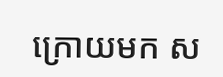ក្រោយមក ស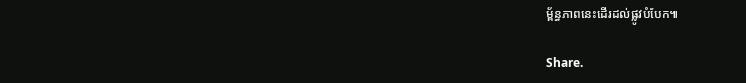ម្ព័ន្ធភាពនេះដើរដល់ផ្លូវបំបែក៕

Share.